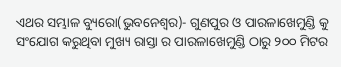ଏଥର ସମ୍ଭାଳ ବ୍ୟୁରୋ(ଭୁବନେଶ୍ଵର)- ଗୁଣପୁର ଓ ପାରଳାଖେମୁଣ୍ଡି କୁ ସଂଯୋଗ କରୁଥିବା ମୁଖ୍ୟ ରାସ୍ତା ର ପାରଳାଖେମୁଣ୍ଡି ଠାରୁ ୨୦୦ ମିଟର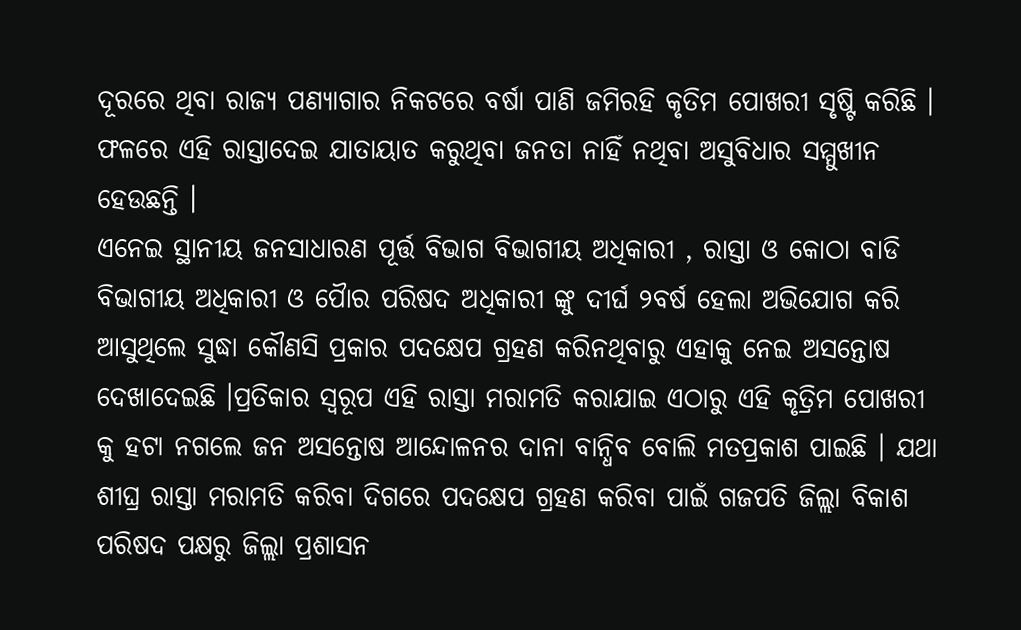ଦୂରରେ ଥିବା ରାଜ୍ୟ ପଣ୍ୟାଗାର ନିକଟରେ ବର୍ଷା ପାଣି ଜମିରହି କୃତିମ ପୋଖରୀ ସୃଷ୍ଟି କରିଛି । ଫଳରେ ଏହି ରାସ୍ତାଦେଇ ଯାତାୟାତ କରୁଥିବା ଜନତା ନାହିଁ ନଥିବା ଅସୁବିଧାର ସମ୍ମୁଖୀନ ହେଉଛନ୍ତି ।
ଏନେଇ ସ୍ଥାନୀୟ ଜନସାଧାରଣ ପୂର୍ତ୍ତ ବିଭାଗ ବିଭାଗୀୟ ଅଧିକାରୀ , ରାସ୍ତା ଓ କୋଠା ବାଡି ବିଭାଗୀୟ ଅଧିକାରୀ ଓ ପୋୖର ପରିଷଦ ଅଧିକାରୀ ଙ୍କୁ ଦୀର୍ଘ ୨ବର୍ଷ ହେଲା ଅଭିଯୋଗ କରି ଆସୁଥିଲେ ସୁଦ୍ଧା କୌଣସି ପ୍ରକାର ପଦକ୍ଷେପ ଗ୍ରହଣ କରିନଥିବାରୁ ଏହାକୁ ନେଇ ଅସନ୍ତୋଷ ଦେଖାଦେଇଛି ।ପ୍ରତିକାର ସ୍ୱରୂପ ଏହି ରାସ୍ତା ମରାମତି କରାଯାଇ ଏଠାରୁ ଏହି କୃତ୍ରିମ ପୋଖରୀ କୁ ହଟା ନଗଲେ ଜନ ଅସନ୍ତୋଷ ଆନ୍ଦୋଳନର ଦାନା ବାନ୍ଧିବ ବୋଲି ମତପ୍ରକାଶ ପାଇଛି । ଯଥା ଶୀଘ୍ର ରାସ୍ତା ମରାମତି କରିବା ଦିଗରେ ପଦକ୍ଷେପ ଗ୍ରହଣ କରିବା ପାଇଁ ଗଜପତି ଜିଲ୍ଲା ବିକାଶ ପରିଷଦ ପକ୍ଷରୁ ଜିଲ୍ଲା ପ୍ରଶାସନ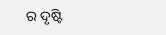ର ଦୃଷ୍ଟି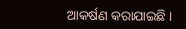ଆକର୍ଷଣ କରାଯାଇଛି ।